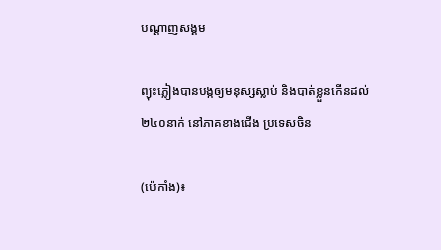បណ្តាញសង្គម

ព្យុះភ្លៀងបានបង្កឲ្យមនុស្សស្លាប់ និងបាត់ខ្លួនកើនដល់ ២៤០នាក់ នៅភាគខាងជើង ប្រទេសចិន

(ប៉េកាំង)៖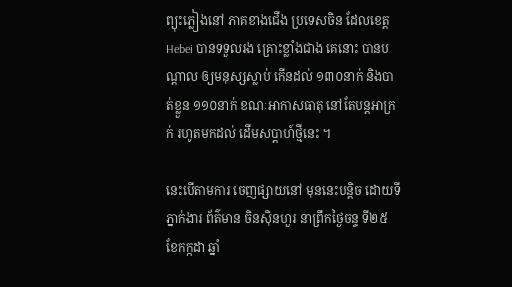ព្យុះភ្លៀងនៅ ភាគខាងជើង ប្រទេសចិន ដែលខេត្ត Hebei បានទទួលរង គ្រោះខ្លាំងជាង គេនោះ បានបណ្តាល ឲ្យមនុស្សស្លាប់ កើនដល់ ១៣០នាក់ និងបាត់ខ្លួន ១១០នាក់ ខណៈអាកាសធាតុ នៅតែបន្តអាក្រក់ រហូតមកដល់ ដើមសប្តាហ៍ថ្មីនេះ ។

នេះបើតាមការ ចេញផ្សាយនៅ មុននេះបន្តិច ដោយទីភ្នាក់ងារ ព័ត៌មាន ចិនស៊ិនហួរ នាព្រឹកថ្ងៃចន្ទ ទី២៥ ខែកក្កដា ឆ្នាំ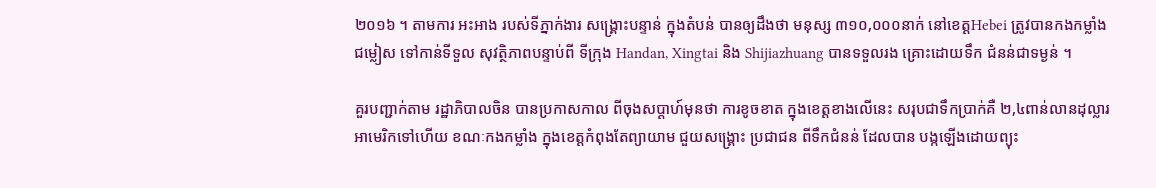២០១៦ ។ តាមការ អះអាង របស់ទីភ្នាក់ងារ សង្គ្រោះបន្ទាន់ ក្នុងតំបន់ បានឲ្យដឹងថា មនុស្ស ៣១០,០០០នាក់ នៅខេត្តHebei ត្រូវបានកងកម្លាំងជម្លៀស ទៅកាន់ទីទួល សុវត្ថិភាពបន្ទាប់ពី ទីក្រុង Handan, Xingtai និង Shijiazhuang បានទទួលរង គ្រោះដោយទឹក ជំនន់ជាទម្ងន់ ។

គួរបញ្ជាក់តាម រដ្ឋាភិបាលចិន បានប្រកាសកាល ពីចុងសប្តាហ៍មុនថា ការខូចខាត ក្នុងខេត្តខាងលើនេះ សរុបជាទឹកប្រាក់គឺ ២,៤ពាន់លានដុល្លារ អាមេរិកទៅហើយ ខណៈកងកម្លាំង ក្នុងខេត្តកំពុងតែព្យាយាម ជួយសង្គ្រោះ ប្រជាជន ពីទឹកជំនន់ ដែលបាន បង្កឡើងដោយព្យុះ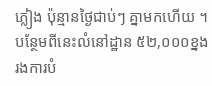ភ្លៀង ប៉ុន្មានថ្ងៃជាប់ៗ គ្នាមកហើយ ។ បន្ថែមពីនេះលំនៅដ្ឋាន ៥២,០០០ខ្នង រងការបំ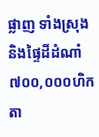ផ្លាញ ទាំងស្រុង និងផ្ទៃដីដំណាំ ៧០០,០០០ហិកតា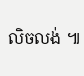លិចលង់ ៕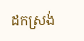ដកស្រង់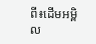ពី៖ដើមអម្ពិល